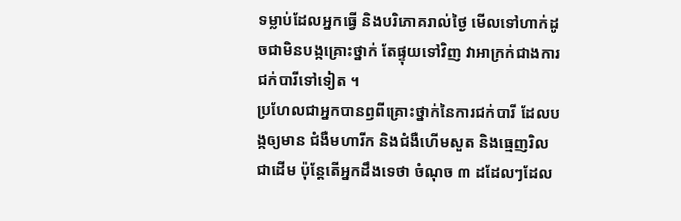ទម្លាប់ដែលអ្នកធ្វើ និងបរិភោគរាល់ថ្ងៃ មើលទៅហាក់ដូចជាមិនបង្កគ្រោះថ្នាក់ តែផ្ទុយទៅវិញ វាអាក្រក់ជាងការជក់បារីទៅទៀត ។
ប្រហែលជាអ្នកបានឭពីគ្រោះថ្នាក់នៃការជក់បារី ដែលបង្កឲ្យមាន ជំងឺមហារីក និងជំងឺហើមសួត និងធ្មេញរិល ជាដើម ប៉ុន្តែតើអ្នកដឹងទេថា ចំណុច ៣ ដដែលៗដែល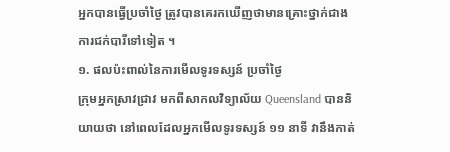អ្នកបានធ្វើប្រចាំថ្ងៃ ត្រូវបានគេរកឃើញថាមានគ្រោះថ្នាក់ជាង ការជក់បារីទៅទៀត ។
១. ផលប៉ះពាល់នៃការមើលទូរទស្សន៍ ប្រចាំថ្ងៃ
ក្រុមអ្នកស្រាវជ្រាវ មកពីសាកលវិទ្យាល័យ Queensland បាននិយាយថា នៅពេលដែលអ្នកមើលទូរទស្សន៍ ១១ នាទី វានឹងកាត់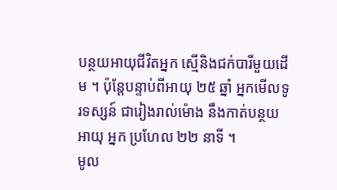បន្ថយអាយុជីវិតអ្នក ស្មើនិងជក់បារីមួយដើម ។ ប៉ុន្តែបន្ទាប់ពីអាយុ ២៥ ឆ្នាំ អ្នកមើលទូរទស្សន៍ ជារៀងរាល់ម៉ោង នឹងកាត់បន្ថយអាយុ អ្នក ប្រហែល ២២ នាទី ។
មូល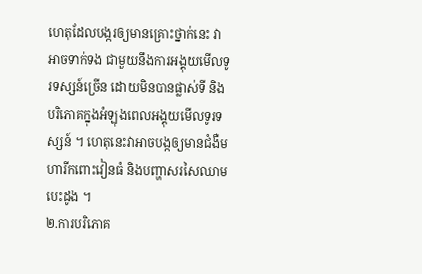ហេតុដែលបង្ករឲ្យមានគ្រោះថ្នាក់នេះ វាអាចទាក់ទង ជាមួយនឹងការអង្គុយមើលទូរទស្សន៍ច្រើន ដោយមិនបានផ្លាស់ទី និង បរិភោគក្នុងអំឡុងពេលអង្គុយមើលទូរទស្សន៍ ។ ហេតុនេះវាអាចបង្កឲ្យមានជំងឺមហារីកពោះវៀនធំ និងបញ្ហាសរសៃឈាមបេះដូង ។
២.ការបរិភោគ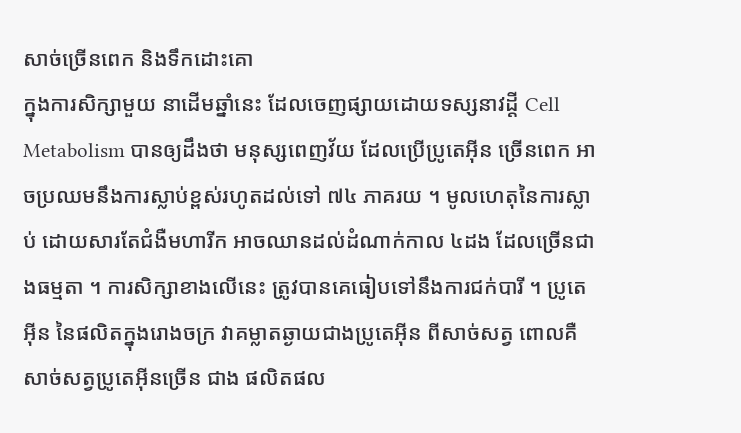សាច់ច្រើនពេក និងទឹកដោះគោ
ក្នុងការសិក្សាមួយ នាដើមឆ្នាំនេះ ដែលចេញផ្សាយដោយទស្សនាវដ្តី Cell Metabolism បានឲ្យដឹងថា មនុស្សពេញវ័យ ដែលប្រើប្រូតេអ៊ីន ច្រើនពេក អាចប្រឈមនឹងការស្លាប់ខ្ពស់រហូតដល់ទៅ ៧៤ ភាគរយ ។ មូលហេតុនៃការស្លាប់ ដោយសារតែជំងឺមហារីក អាចឈានដល់ដំណាក់កាល ៤ដង ដែលច្រើនជាងធម្មតា ។ ការសិក្សាខាងលើនេះ ត្រូវបានគេធៀបទៅនឹងការជក់បារី ។ ប្រូតេអ៊ីន នៃផលិតក្នុងរោងចក្រ វាគម្លាតឆ្ងាយជាងប្រូតេអ៊ីន ពីសាច់សត្វ ពោលគឺ សាច់សត្វប្រូតេអ៊ីនច្រើន ជាង ផលិតផល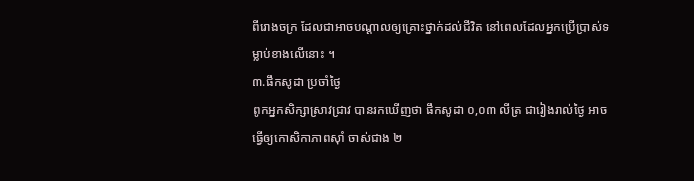ពីរោងចក្រ ដែលជាអាចបណ្តាលឲ្យគ្រោះថ្នាក់ដល់ជីវិត នៅពេលដែលអ្នកប្រើប្រាស់ទម្លាប់ខាងលើនោះ ។
៣.ផឹកសូដា ប្រចាំថ្ងៃ
ពូកអ្នកសិក្សាស្រាវជ្រាវ បានរកឃើញថា ផឹកសូដា ០,០៣ លីត្រ ជារៀងរាល់ថ្ងៃ អាចធ្វើឲ្យកោសិកាភាពស៊ាំ ចាស់ជាង ២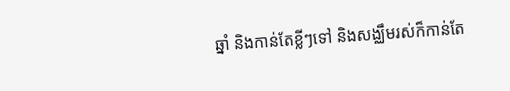ឆ្នាំ និងកាន់តែខ្លីៗទៅ និងសង្ឈឹមរស់ក៏កាន់តែ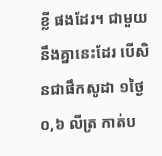ខ្លី ផងដែរ។ ជាមួយនឹងគ្នានេះដែរ បើសិនជាផឹកសូដា ១ថ្ងៃ ០,៦ លីត្រ កាត់ប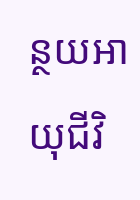ន្ថយអាយុជីវិ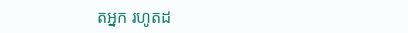តអ្នក រហូតដ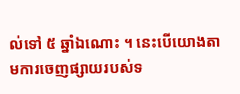ល់ទៅ ៥ ឆ្នាំឯណោះ ។ នេះបើយោងតាមការចេញផ្សាយរបស់ទ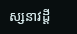ស្សនាវដ្តី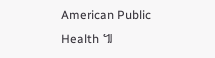American Public Health ៕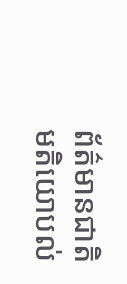ព័ត៌មានជាតិ
មតិយោបល់